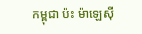កម្ពុជា ប៉ះ ម៉ាឡេស៊ី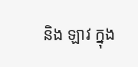និង ឡាវ ក្នុង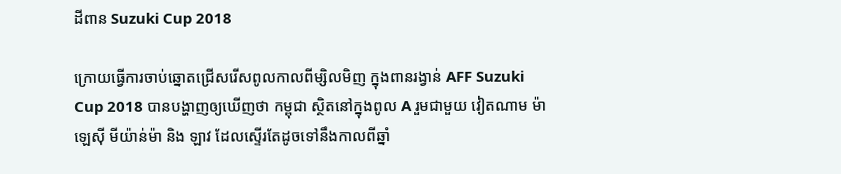ដីពាន Suzuki Cup 2018

ក្រោយធ្វើការចាប់ឆ្នោតជ្រើសរើសពូលកាលពីម្សិលមិញ ក្នុងពានរង្វាន់ AFF Suzuki Cup 2018 បានបង្ហាញឲ្យឃើញថា កម្ពុជា ស្ថិតនៅក្នុងពូល A រួមជាមួយ វៀតណាម ម៉ាឡេស៊ី មីយ៉ាន់ម៉ា និង ឡាវ ដែលស្ទើរតែដូចទៅនឹងកាលពីឆ្នាំ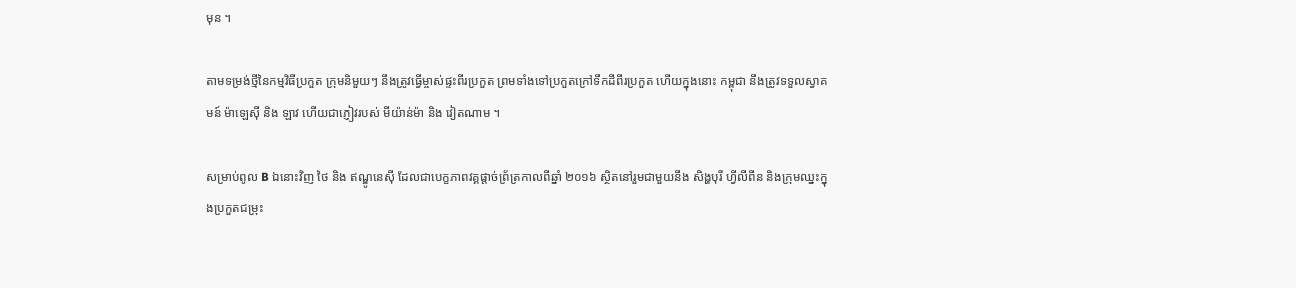មុន ។

តាមទម្រង់ថ្មីនៃកម្មវិធីប្រកួត ក្រុមនិមួយៗ នឹងត្រូវធ្វើម្ចាស់ផ្ទះពីរប្រកួត ព្រមទាំងទៅប្រកួតក្រៅទឹកដីពីរប្រកួត ហើយក្នុងនោះ កម្ពុជា នឹងត្រូវទទួលស្វាគមន៍ ម៉ាឡេស៊ី និង ឡាវ ហើយជាភ្ញៀវរបស់ មីយ៉ាន់ម៉ា និង វៀតណាម ។

សម្រាប់ពូល B ឯនោះវិញ ថៃ និង ឥណ្ឌូនេស៊ី ដែលជាបេក្ខភាពវគ្គផ្តាច់ព្រ័ត្រកាលពីឆ្នាំ ២០១៦ ស្ថិតនៅរួមជាមួយនឹង សិង្ហបុរី ហ្វីលីពីន និងក្រុមឈ្នះក្នុងប្រកួតជម្រុះ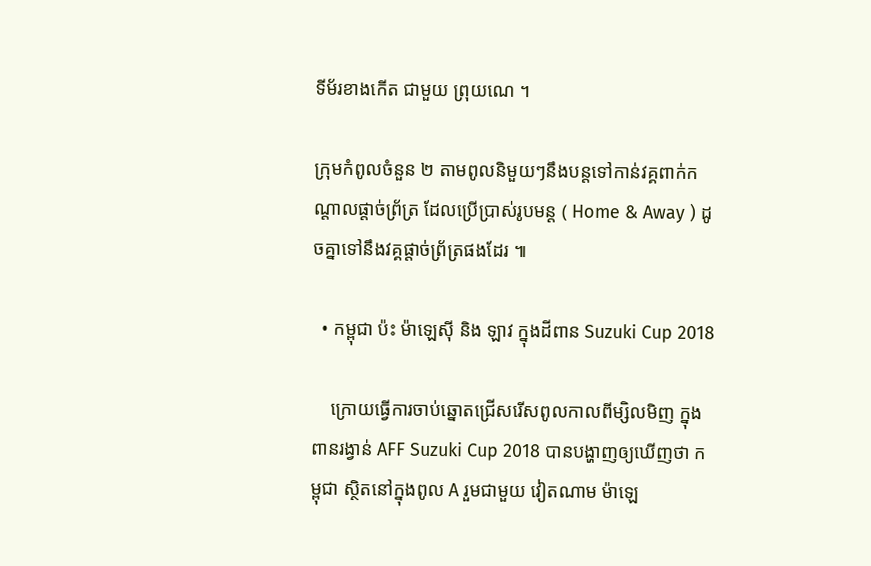ទីម័រខាងកើត ជាមួយ ព្រុយណេ ។

ក្រុមកំពូលចំនួន ២ តាមពូលនិមួយៗនឹងបន្តទៅកាន់វគ្គពាក់កណ្តាលផ្តាច់ព្រ័ត្រ ដែលប្រើប្រាស់រូបមន្ត ( Home & Away ) ដូចគ្នាទៅនឹងវគ្គផ្តាច់ព្រ័ត្រផងដែរ ៕

  • កម្ពុជា ប៉ះ ម៉ាឡេស៊ី និង ឡាវ ក្នុងដីពាន Suzuki Cup 2018

    ក្រោយធ្វើការចាប់ឆ្នោតជ្រើសរើសពូលកាលពីម្សិលមិញ ក្នុងពានរង្វាន់ AFF Suzuki Cup 2018 បានបង្ហាញឲ្យឃើញថា កម្ពុជា ស្ថិតនៅក្នុងពូល A រួមជាមួយ វៀតណាម ម៉ាឡេ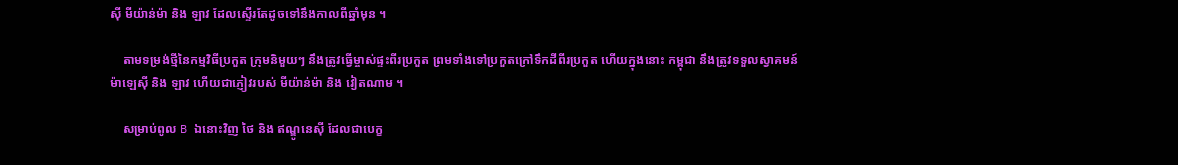ស៊ី មីយ៉ាន់ម៉ា និង ឡាវ ដែលស្ទើរតែដូចទៅនឹងកាលពីឆ្នាំមុន ។

    តាមទម្រង់ថ្មីនៃកម្មវិធីប្រកួត ក្រុមនិមួយៗ នឹងត្រូវធ្វើម្ចាស់ផ្ទះពីរប្រកួត ព្រមទាំងទៅប្រកួតក្រៅទឹកដីពីរប្រកួត ហើយក្នុងនោះ កម្ពុជា នឹងត្រូវទទួលស្វាគមន៍ ម៉ាឡេស៊ី និង ឡាវ ហើយជាភ្ញៀវរបស់ មីយ៉ាន់ម៉ា និង វៀតណាម ។

    សម្រាប់ពូល B ឯនោះវិញ ថៃ និង ឥណ្ឌូនេស៊ី ដែលជាបេក្ខ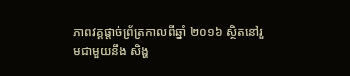ភាពវគ្គផ្តាច់ព្រ័ត្រកាលពីឆ្នាំ ២០១៦ ស្ថិតនៅរួមជាមួយនឹង សិង្ហ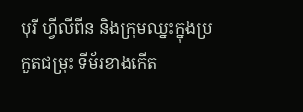បុរី ហ្វីលីពីន និងក្រុមឈ្នះក្នុងប្រកួតជម្រុះ ទីម័រខាងកើត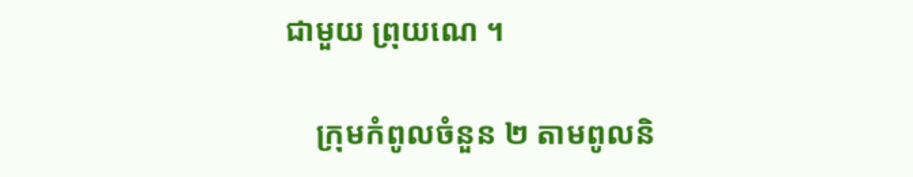ជាមួយ ព្រុយណេ ។

    ក្រុមកំពូលចំនួន ២ តាមពូលនិ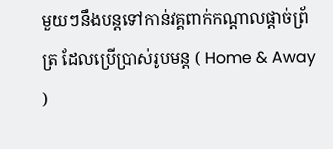មួយៗនឹងបន្តទៅកាន់វគ្គពាក់កណ្តាលផ្តាច់ព្រ័ត្រ ដែលប្រើប្រាស់រូបមន្ត ( Home & Away )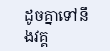ដូចគ្នាទៅនឹងវគ្គ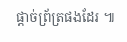ផ្តាច់ព្រ័ត្រផងដែរ ៕